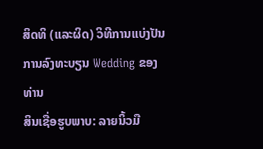ສິດທິ (ແລະຜິດ) ວິທີການແບ່ງປັນການລົງທະບຽນ Wedding ຂອງທ່ານ
ສິນເຊື່ອຮູບພາບ: ລາຍນິ້ວມື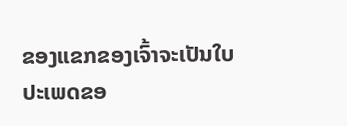ຂອງແຂກຂອງເຈົ້າຈະເປັນໃບ
ປະເພດຂອ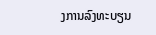ງການລົງທະບຽນ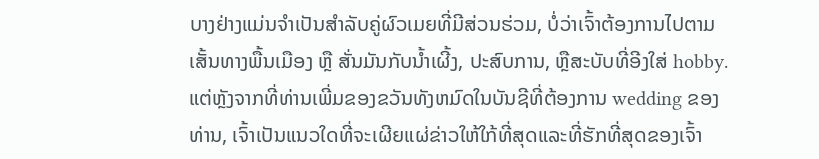ບາງຢ່າງແມ່ນຈໍາເປັນສໍາລັບຄູ່ຜົວເມຍທີ່ມີສ່ວນຮ່ວມ, ບໍ່ວ່າເຈົ້າຕ້ອງການໄປຕາມເສັ້ນທາງພື້ນເມືອງ ຫຼື ສັ່ນມັນກັບນໍ້າເຜີ້ງ, ປະສົບການ, ຫຼືສະບັບທີ່ອີງໃສ່ hobby. ແຕ່ຫຼັງຈາກທີ່ທ່ານເພີ່ມຂອງຂວັນທັງຫມົດໃນບັນຊີທີ່ຕ້ອງການ wedding ຂອງທ່ານ, ເຈົ້າເປັນແນວໃດທີ່ຈະເຜີຍແຜ່ຂ່າວໃຫ້ໃກ້ທີ່ສຸດແລະທີ່ຮັກທີ່ສຸດຂອງເຈົ້າ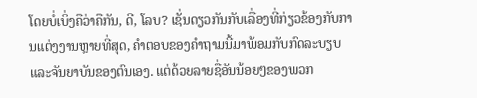ໂດຍບໍ່ເບິ່ງຄືວ່າຄືກັນ, ດີ, ໂລບ? ເຊັ່ນດຽວກັນກັບເລື່ອງທີ່ກ່ຽວຂ້ອງກັບການແຕ່ງງານຫຼາຍທີ່ສຸດ, ຄໍາຕອບຂອງຄໍາຖາມນີ້ມາພ້ອມກັບກົດລະບຽບແລະຈັນຍາບັນຂອງຕົນເອງ. ແຕ່ດ້ວຍລາຍຊື່ອັນນ້ອຍໆຂອງພວກ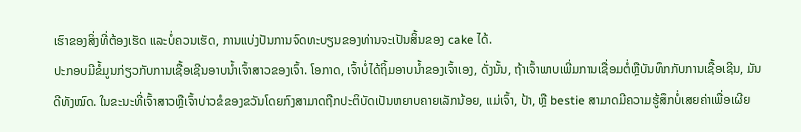ເຮົາຂອງສິ່ງທີ່ຕ້ອງເຮັດ ແລະບໍ່ຄວນເຮັດ, ການແບ່ງປັນການຈົດທະບຽນຂອງທ່ານຈະເປັນສິ້ນຂອງ cake ໄດ້.
ປະກອບມີຂໍ້ມູນກ່ຽວກັບການເຊື້ອເຊີນອາບນ້ຳເຈົ້າສາວຂອງເຈົ້າ. ໂອກາດ, ເຈົ້າບໍ່ໄດ້ຖິ້ມອາບນໍ້າຂອງເຈົ້າເອງ, ດັ່ງນັ້ນ, ຖ້າເຈົ້າພາບເພີ່ມການເຊື່ອມຕໍ່ຫຼືບັນທຶກກັບການເຊື້ອເຊີນ, ມັນດີທັງໝົດ. ໃນຂະນະທີ່ເຈົ້າສາວຫຼືເຈົ້າບ່າວຂໍຂອງຂວັນໂດຍກົງສາມາດຖືກປະຕິບັດເປັນຫຍາບຄາຍເລັກນ້ອຍ, ແມ່ເຈົ້າ, ປ້າ, ຫຼື bestie ສາມາດມີຄວາມຮູ້ສຶກບໍ່ເສຍຄ່າເພື່ອເຜີຍ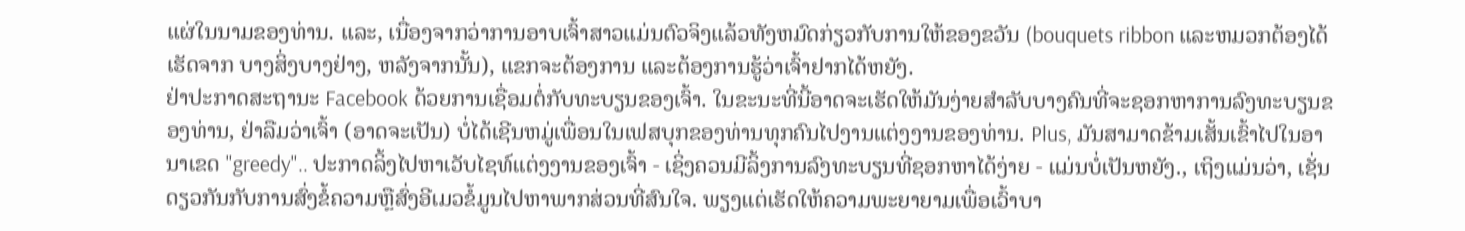ແຜ່ໃນນາມຂອງທ່ານ. ແລະ, ເນື່ອງຈາກວ່າການອາບເຈົ້າສາວແມ່ນຕົວຈິງແລ້ວທັງຫມົດກ່ຽວກັບການໃຫ້ຂອງຂວັນ (bouquets ribbon ແລະຫມວກຕ້ອງໄດ້ເຮັດຈາກ ບາງສິ່ງບາງຢ່າງ, ຫລັງຈາກນັ້ນ), ແຂກຈະຕ້ອງການ ແລະຕ້ອງການຮູ້ວ່າເຈົ້າຢາກໄດ້ຫຍັງ.
ຢ່າປະກາດສະຖານະ Facebook ດ້ວຍການເຊື່ອມຕໍ່ກັບທະບຽນຂອງເຈົ້າ. ໃນຂະນະທີ່ນີ້ອາດຈະເຮັດໃຫ້ມັນງ່າຍສໍາລັບບາງຄົນທີ່ຈະຊອກຫາການລົງທະບຽນຂອງທ່ານ, ຢ່າລືມວ່າເຈົ້າ (ອາດຈະເປັນ) ບໍ່ໄດ້ເຊີນຫມູ່ເພື່ອນໃນເຟສບຸກຂອງທ່ານທຸກຄົນໄປງານແຕ່ງງານຂອງທ່ານ. Plus, ມັນສາມາດຂ້າມເສັ້ນເຂົ້າໄປໃນອານາເຂດ "greedy".. ປະກາດລິ້ງໄປຫາເວັບໄຊທ໌ແຕ່ງງານຂອງເຈົ້າ - ເຊິ່ງຄວນມີລິ້ງການລົງທະບຽນທີ່ຊອກຫາໄດ້ງ່າຍ - ແມ່ນບໍ່ເປັນຫຍັງ., ເຖິງແມ່ນວ່າ, ເຊັ່ນດຽວກັນກັບການສົ່ງຂໍ້ຄວາມຫຼືສົ່ງອີເມວຂໍ້ມູນໄປຫາພາກສ່ວນທີ່ສົນໃຈ. ພຽງແຕ່ເຮັດໃຫ້ຄວາມພະຍາຍາມເພື່ອເວົ້າບາ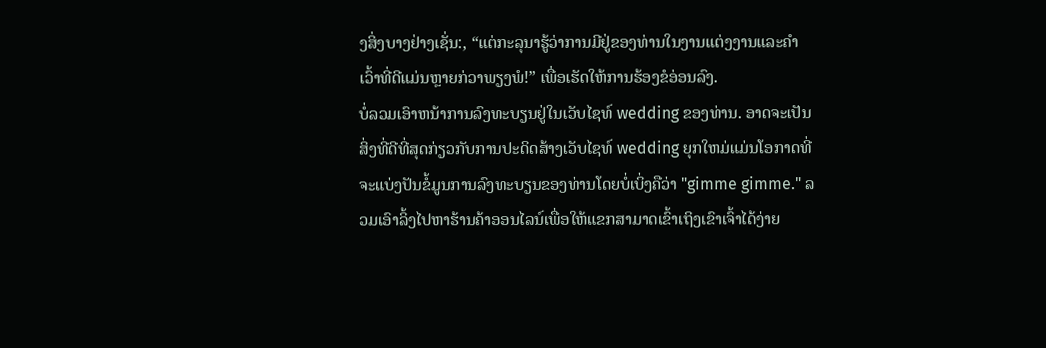ງສິ່ງບາງຢ່າງເຊັ່ນ:, “ແຕ່ກະລຸນາຮູ້ວ່າການມີຢູ່ຂອງທ່ານໃນງານແຕ່ງງານແລະຄໍາເວົ້າທີ່ດີແມ່ນຫຼາຍກ່ວາພຽງພໍ!” ເພື່ອເຮັດໃຫ້ການຮ້ອງຂໍອ່ອນລົງ.
ບໍ່ລວມເອົາຫນ້າການລົງທະບຽນຢູ່ໃນເວັບໄຊທ໌ wedding ຂອງທ່ານ. ອາດຈະເປັນສິ່ງທີ່ດີທີ່ສຸດກ່ຽວກັບການປະດິດສ້າງເວັບໄຊທ໌ wedding ຍຸກໃຫມ່ແມ່ນໂອກາດທີ່ຈະແບ່ງປັນຂໍ້ມູນການລົງທະບຽນຂອງທ່ານໂດຍບໍ່ເບິ່ງຄືວ່າ "gimme gimme." ລວມເອົາລິ້ງໄປຫາຮ້ານຄ້າອອນໄລນ໌ເພື່ອໃຫ້ແຂກສາມາດເຂົ້າເຖິງເຂົາເຈົ້າໄດ້ງ່າຍ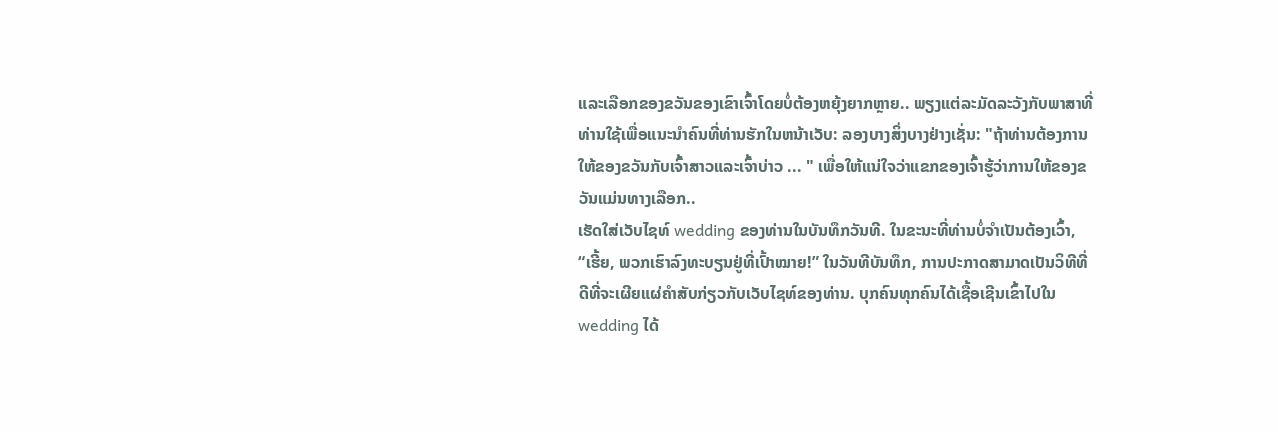ແລະເລືອກຂອງຂວັນຂອງເຂົາເຈົ້າໂດຍບໍ່ຕ້ອງຫຍຸ້ງຍາກຫຼາຍ.. ພຽງແຕ່ລະມັດລະວັງກັບພາສາທີ່ທ່ານໃຊ້ເພື່ອແນະນໍາຄົນທີ່ທ່ານຮັກໃນຫນ້າເວັບ: ລອງບາງສິ່ງບາງຢ່າງເຊັ່ນ: "ຖ້າທ່ານຕ້ອງການໃຫ້ຂອງຂວັນກັບເຈົ້າສາວແລະເຈົ້າບ່າວ ... " ເພື່ອໃຫ້ແນ່ໃຈວ່າແຂກຂອງເຈົ້າຮູ້ວ່າການໃຫ້ຂອງຂວັນແມ່ນທາງເລືອກ..
ເຮັດໃສ່ເວັບໄຊທ໌ wedding ຂອງທ່ານໃນບັນທຶກວັນທີ. ໃນຂະນະທີ່ທ່ານບໍ່ຈໍາເປັນຕ້ອງເວົ້າ, “ເຮີ້ຍ, ພວກເຮົາລົງທະບຽນຢູ່ທີ່ເປົ້າໝາຍ!” ໃນວັນທີບັນທຶກ, ການປະກາດສາມາດເປັນວິທີທີ່ດີທີ່ຈະເຜີຍແຜ່ຄໍາສັບກ່ຽວກັບເວັບໄຊທ໌ຂອງທ່ານ. ບຸກຄົນທຸກຄົນໄດ້ເຊື້ອເຊີນເຂົ້າໄປໃນ wedding ໄດ້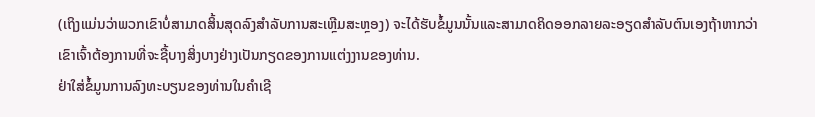(ເຖິງແມ່ນວ່າພວກເຂົາບໍ່ສາມາດສິ້ນສຸດລົງສໍາລັບການສະເຫຼີມສະຫຼອງ) ຈະໄດ້ຮັບຂໍ້ມູນນັ້ນແລະສາມາດຄິດອອກລາຍລະອຽດສໍາລັບຕົນເອງຖ້າຫາກວ່າເຂົາເຈົ້າຕ້ອງການທີ່ຈະຊື້ບາງສິ່ງບາງຢ່າງເປັນກຽດຂອງການແຕ່ງງານຂອງທ່ານ.
ຢ່າໃສ່ຂໍ້ມູນການລົງທະບຽນຂອງທ່ານໃນຄໍາເຊີ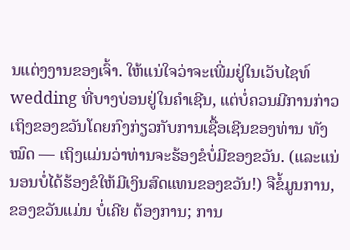ນແຕ່ງງານຂອງເຈົ້າ. ໃຫ້ແນ່ໃຈວ່າຈະເພີ່ມຢູ່ໃນເວັບໄຊທ໌ wedding ທີ່ບາງບ່ອນຢູ່ໃນຄໍາເຊີນ, ແຕ່ບໍ່ຄວນມີການກ່າວເຖິງຂອງຂວັນໂດຍກົງກ່ຽວກັບການເຊື້ອເຊີນຂອງທ່ານ ທັງໝົດ — ເຖິງແມ່ນວ່າທ່ານຈະຮ້ອງຂໍບໍ່ມີຂອງຂວັນ. (ແລະແນ່ນອນບໍ່ໄດ້ຮ້ອງຂໍໃຫ້ມີເງິນສົດແທນຂອງຂວັນ!) ຈືຂໍ້ມູນການ, ຂອງຂວັນແມ່ນ ບໍ່ເຄີຍ ຕ້ອງການ; ການ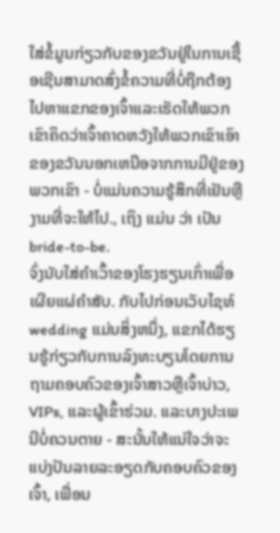ໃສ່ຂໍ້ມູນກ່ຽວກັບຂອງຂວັນຢູ່ໃນການເຊື້ອເຊີນສາມາດສົ່ງຂໍ້ຄວາມທີ່ບໍ່ຖືກຕ້ອງໄປຫາແຂກຂອງເຈົ້າແລະເຮັດໃຫ້ພວກເຂົາຄິດວ່າເຈົ້າຄາດຫວັງໃຫ້ພວກເຂົາເອົາຂອງຂວັນນອກເຫນືອຈາກການມີຢູ່ຂອງພວກເຂົາ - ບໍ່ແມ່ນຄວາມຮູ້ສຶກທີ່ເຢັນຫຼືງາມທີ່ຈະໃຫ້ໄປ., ເຖິງ ແມ່ນ ວ່າ ເປັນ bride-to-be.
ຈົ່ງນັບໃສ່ຄໍາເວົ້າຂອງໂຮງຮຽນເກົ່າເພື່ອເຜີຍແຜ່ຄໍາສັບ. ກັບໄປກ່ອນເວັບໄຊທ໌ wedding ແມ່ນສິ່ງຫນຶ່ງ, ແຂກໄດ້ຮຽນຮູ້ກ່ຽວກັບການລົງທະບຽນໂດຍການຖາມຄອບຄົວຂອງເຈົ້າສາວຫຼືເຈົ້າບ່າວ, VIPs, ແລະຜູ້ເຂົ້າຮ່ວມ. ແລະບາງປະເພນີບໍ່ຄວນຕາຍ - ສະນັ້ນໃຫ້ແນ່ໃຈວ່າຈະແບ່ງປັນລາຍລະອຽດກັບຄອບຄົວຂອງເຈົ້າ, ເພື່ອນ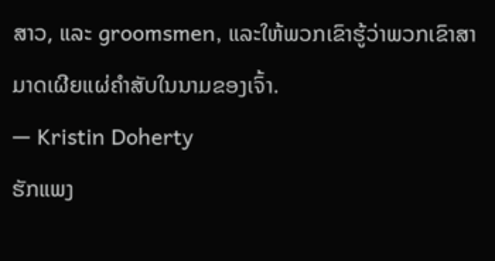ສາວ, ແລະ groomsmen, ແລະໃຫ້ພວກເຂົາຮູ້ວ່າພວກເຂົາສາມາດເຜີຍແຜ່ຄໍາສັບໃນນາມຂອງເຈົ້າ.
— Kristin Doherty
ຮັກແພງ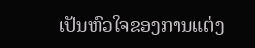ເປັນຫົວໃຈຂອງການແຕ່ງ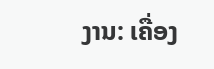ງານ: ເຄື່ອງ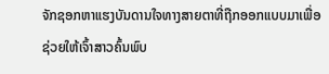ຈັກຊອກຫາແຮງບັນດານໃຈທາງສາຍຕາທີ່ຖືກອອກແບບມາເພື່ອຊ່ວຍໃຫ້ເຈົ້າສາວຄົ້ນພົບ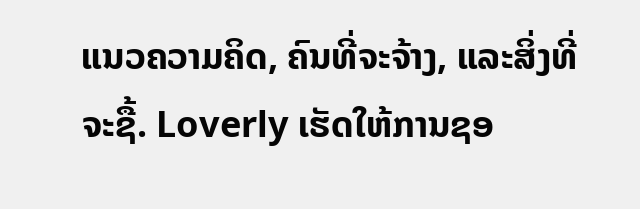ແນວຄວາມຄິດ, ຄົນທີ່ຈະຈ້າງ, ແລະສິ່ງທີ່ຈະຊື້. Loverly ເຮັດໃຫ້ການຊອ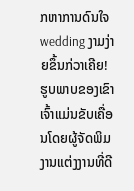ກຫາການດົນໃຈ wedding ງາມງ່າຍຂຶ້ນກ່ວາເຄີຍ! ຮູບພາບຂອງເຂົາເຈົ້າແມ່ນຂັບເຄື່ອນໂດຍຜູ້ຈັດພິມງານແຕ່ງງານທີ່ດີ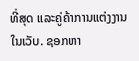ທີ່ສຸດ ແລະຄູ່ຄ້າການແຕ່ງງານໃນເວັບ. ຊອກຫາ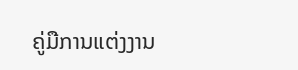ຄູ່ມືການແຕ່ງງານ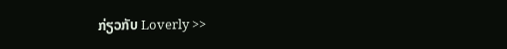ກ່ຽວກັບ Loverly >>